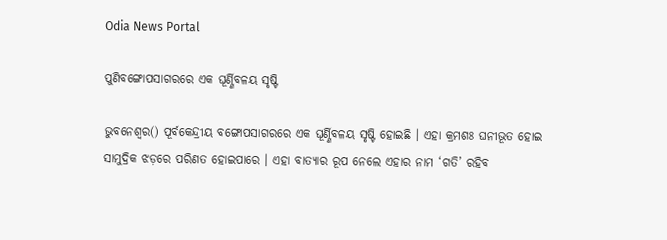Odia News Portal

ପୁଣିବଙ୍ଗୋପସାଗରରେ ଏକ ଘୂର୍ଣ୍ଣିବଳୟ ସୃଷ୍ଟି

ଭୁବନେଶ୍ୱର() ପୂର୍ବକେନ୍ଦ୍ରୀୟ ବଙ୍ଗୋପସାଗରରେ ଏକ ଘୂର୍ଣ୍ଣିବଳୟ ସୃଷ୍ଟି ହୋଇଛି । ଏହା କ୍ରମଶଃ ଘନୀଭୂତ ହୋଇ ସାମୁଦ୍ରିକ ଝଡ଼ରେ ପରିଣତ ହୋଇପାରେ । ଏହା ବାତ୍ୟାର ରୂପ ନେଲେ ଏହାର ନାମ ‘ଗତି’ ରହିବ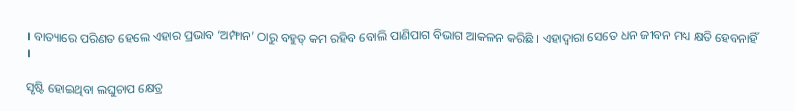। ବାତ୍ୟାରେ ପରିଣତ ହେଲେ ଏହାର ପ୍ରଭାବ ‘ଅମ୍ଫାନ’ ଠାରୁ ବହୁତ୍ କମ ରହିବ ବୋଲି ପାଣିପାଗ ବିଭାଗ ଆକଳନ କରିଛି । ଏହାଦ୍ୱାରା ସେତେ ଧନ ଜୀବନ ମଧ୍ୟ କ୍ଷତି ହେବନାହିଁ ।

ସୃଷ୍ଟି ହୋଇଥିବା ଲଘୁଚାପ କ୍ଷେତ୍ର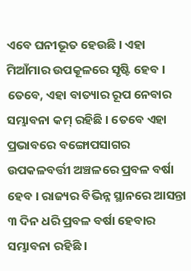ଏବେ ଘନୀଭୂତ ହେଉଛି । ଏହା ମିଆଁମାର ଉପକୂଳରେ ସୃଷ୍ଟି ହେବ । ତେବେ, ଏହା ବାତ୍ୟାର ରୂପ ନେବାର ସମ୍ଭାବନା କମ୍ ରହିଛି । ତେବେ ଏହା ପ୍ରଭାବରେ ବଙ୍ଗୋପସାଗର ଉପକଳବର୍ତ୍ତୀ ଅଞ୍ଚଳରେ ପ୍ରବଳ ବର୍ଷା ହେବ । ରାଜ୍ୟର ବିଭିନ୍ନ ସ୍ଥାନରେ ଆସନ୍ତା ୩ ଦିନ ଧରି ପ୍ରବଳ ବର୍ଷା ହେବାର ସମ୍ଭାବନା ରହିଛି ।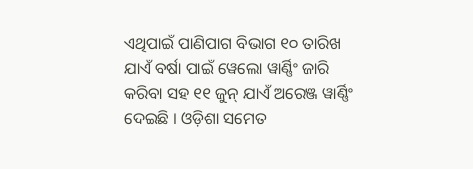ଏଥିପାଇଁ ପାଣିପାଗ ବିଭାଗ ୧୦ ତାରିଖ ଯାଏଁ ବର୍ଷା ପାଇଁ ୱେଲୋ ୱାର୍ଣ୍ଣିଂ ଜାରି କରିବା ସହ ୧୧ ଜୁନ୍ ଯାଏଁ ଅରେଞ୍ଜ ୱାର୍ଣ୍ଣିଂ ଦେଇଛି । ଓଡ଼ିଶା ସମେତ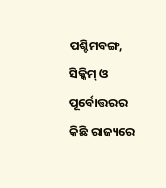ପଶ୍ଚିମବଙ୍ଗ, ସିକ୍କିମ୍ ଓ ପୂର୍ବୋତ୍ତରର କିଛି ରାଜ୍ୟରେ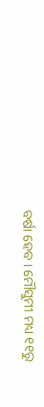ବର୍ଷା ହେବ । ମୌସୁମୀ ମଧ୍ୟ ୧୧ରୁ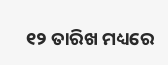୧୨ ତାରିଖ ମଧ୍ୟରେ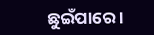ଛୁଇଁପାରେ ।